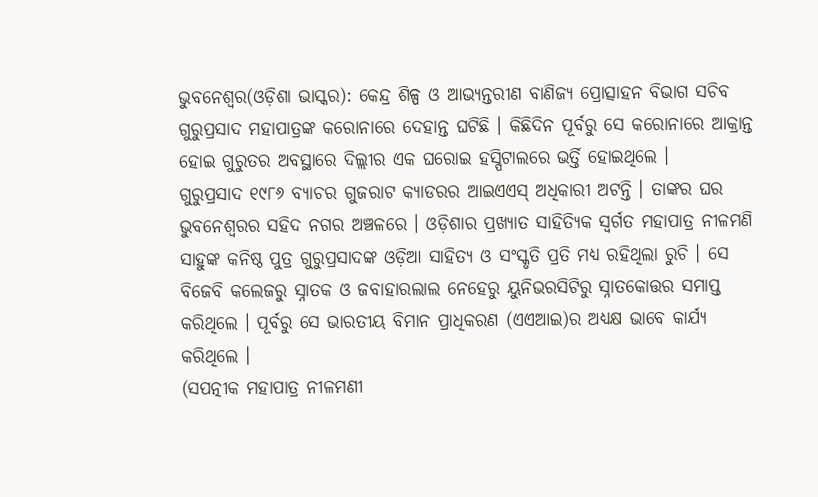ଭୁବନେଶ୍ୱର(ଓଡ଼ିଶା ଭାସ୍କର): କେନ୍ଦ୍ର ଶିଳ୍ପ ଓ ଆଭ୍ୟନ୍ତରୀଣ ବାଣିଜ୍ୟ ପ୍ରୋତ୍ସାହନ ବିଭାଗ ସଚିବ ଗୁରୁପ୍ରସାଦ ମହାପାତ୍ରଙ୍କ କରୋନାରେ ଦେହାନ୍ତ ଘଟିଛି । କିଛିଦିନ ପୂର୍ବରୁ ସେ କରୋନାରେ ଆକ୍ରାନ୍ତ ହୋଇ ଗୁରୁତର ଅବସ୍ଥାରେ ଦିଲ୍ଲୀର ଏକ ଘରୋଇ ହସ୍ପିଟାଲରେ ଭର୍ତ୍ତି ହୋଇଥିଲେ ।
ଗୁରୁପ୍ରସାଦ ୧୯୮୬ ବ୍ୟାଚର ଗୁଜରାଟ କ୍ୟାଡରର ଆଇଏଏସ୍ ଅଧିକାରୀ ଅଟନ୍ତି । ତାଙ୍କର ଘର ଭୁବନେଶ୍ୱରର ସହିଦ ନଗର ଅଞ୍ଚଳରେ । ଓଡ଼ିଶାର ପ୍ରଖ୍ୟାତ ସାହିତ୍ୟିକ ସ୍ୱର୍ଗତ ମହାପାତ୍ର ନୀଳମଣି ସାହୁଙ୍କ କନିଷ୍ଠ ପୁତ୍ର ଗୁରୁପ୍ରସାଦଙ୍କ ଓଡ଼ିଆ ସାହିତ୍ୟ ଓ ସଂସ୍କୃତି ପ୍ରତି ମଧ୍ୟ ରହିଥିଲା ରୁଚି । ସେ ବିଜେବି କଲେଜରୁ ସ୍ନାତକ ଓ ଜବାହାରଲାଲ ନେହେରୁ ୟୁନିଭରସିଟିରୁ ସ୍ନାତକୋତ୍ତର ସମାପ୍ତ କରିଥିଲେ । ପୂର୍ବରୁ ସେ ଭାରତୀୟ ବିମାନ ପ୍ରାଧିକରଣ (ଏଏଆଇ)ର ଅଧ୍ୟକ୍ଷ ଭାବେ କାର୍ଯ୍ୟ କରିଥିଲେ ।
(ସପତ୍ନୀକ ମହାପାତ୍ର ନୀଳମଣୀ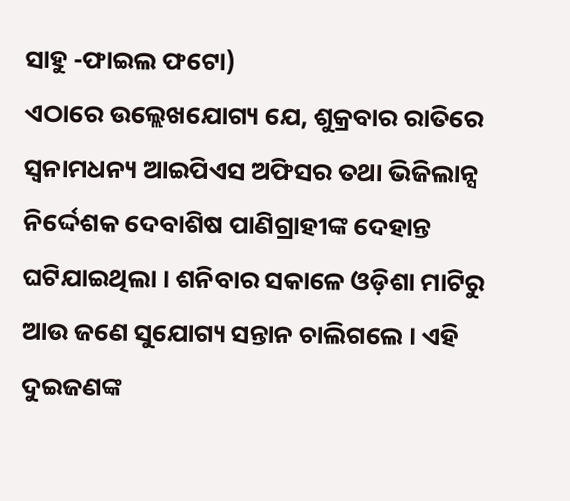ସାହୁ -ଫାଇଲ ଫଟୋ)
ଏଠାରେ ଉଲ୍ଲେଖଯୋଗ୍ୟ ଯେ, ଶୁକ୍ରବାର ରାତିରେ ସ୍ୱନାମଧନ୍ୟ ଆଇପିଏସ ଅଫିସର ତଥା ଭିଜିଲାନ୍ସ ନିର୍ଦ୍ଦେଶକ ଦେବାଶିଷ ପାଣିଗ୍ରାହୀଙ୍କ ଦେହାନ୍ତ ଘଟିଯାଇଥିଲା । ଶନିବାର ସକାଳେ ଓଡ଼ିଶା ମାଟିରୁ ଆଉ ଜଣେ ସୁଯୋଗ୍ୟ ସନ୍ତାନ ଚାଲିଗଲେ । ଏହି ଦୁଇଜଣଙ୍କ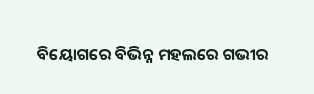ବିୟୋଗରେ ବିଭିନ୍ନ ମହଲରେ ଗଭୀର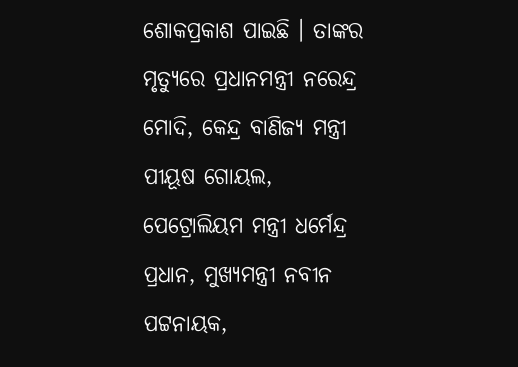ଶୋକପ୍ରକାଶ ପାଇଛି । ତାଙ୍କର ମୃତ୍ୟୁରେ ପ୍ରଧାନମନ୍ତ୍ରୀ ନରେନ୍ଦ୍ର ମୋଦି, କେନ୍ଦ୍ର ବାଣିଜ୍ୟ ମନ୍ତ୍ରୀ ପୀୟୂଷ ଗୋୟଲ, ପେଟ୍ରୋଲିୟମ ମନ୍ତ୍ରୀ ଧର୍ମେନ୍ଦ୍ର ପ୍ରଧାନ, ମୁଖ୍ୟମନ୍ତ୍ରୀ ନବୀନ ପଟ୍ଟନାୟକ,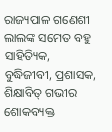ରାଜ୍ୟପାଳ ଗଣେଶୀ ଲାଲଙ୍କ ସମେତ ବହୁ ସାହିତ୍ୟିକ, ବୁଦ୍ଧିଜୀବୀ, ପ୍ରଶାସକ, ଶିକ୍ଷାବିତ୍ ଗଭୀର ଶୋକବ୍ୟକ୍ତ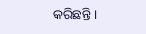କରିଛନ୍ତି ।